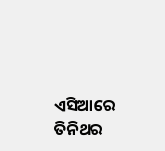ଏସିଆରେ ତିନିଥର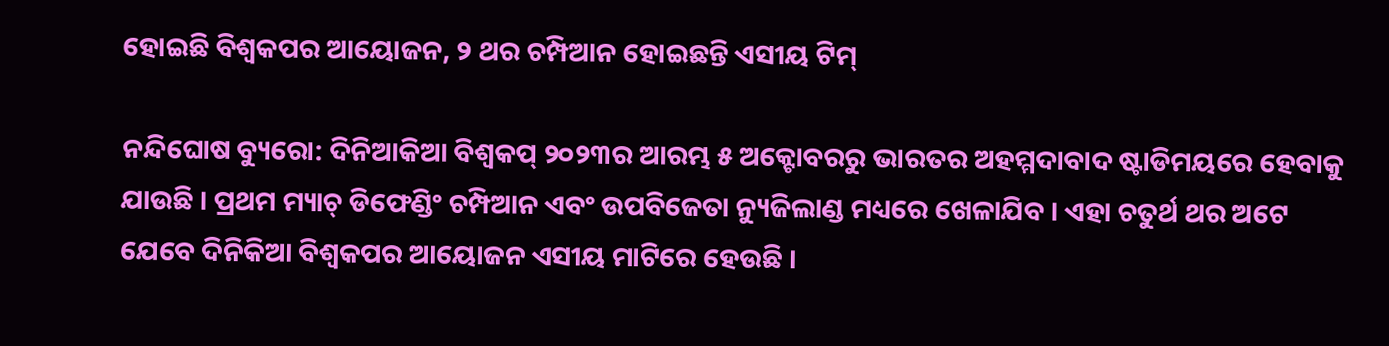ହୋଇଛି ବିଶ୍ୱକପର ଆୟୋଜନ, ୨ ଥର ଚମ୍ପିଆନ ହୋଇଛନ୍ତି ଏସୀୟ ଟିମ୍

ନନ୍ଦିଘୋଷ ବ୍ୟୁରୋ: ଦିନିଆକିଆ ବିଶ୍ୱକପ୍ ୨୦୨୩ର ଆରମ୍ଭ ୫ ଅକ୍ଟୋବରରୁ ଭାରତର ଅହମ୍ମଦାବାଦ ଷ୍ଟାଡିମୟରେ ହେବାକୁ ଯାଉଛି । ପ୍ରଥମ ମ୍ୟାଚ୍ ଡିଫେଣ୍ଡିଂ ଚମ୍ପିଆନ ଏବଂ ଉପବିଜେତା ନ୍ୟୁଜିଲାଣ୍ଡ ମଧ୍ୟରେ ଖେଳାଯିବ । ଏହା ଚତୁର୍ଥ ଥର ଅଟେ ଯେବେ ଦିନିକିଆ ବିଶ୍ୱକପର ଆୟୋଜନ ଏସୀୟ ମାଟିରେ ହେଉଛି ।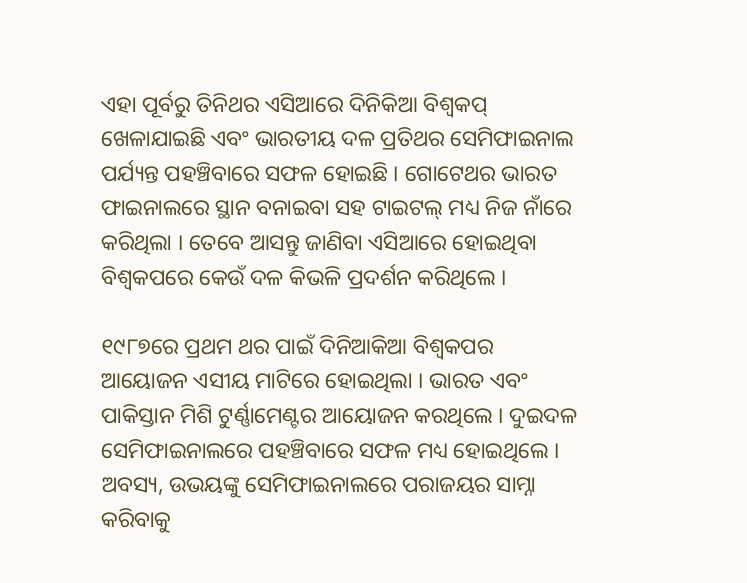ଏହା ପୂର୍ବରୁ ତିନିଥର ଏସିଆରେ ଦିନିକିଆ ବିଶ୍ୱକପ୍ ଖେଳାଯାଇଛି ଏବଂ ଭାରତୀୟ ଦଳ ପ୍ରତିଥର ସେମିଫାଇନାଲ ପର୍ଯ୍ୟନ୍ତ ପହଞ୍ଚିବାରେ ସଫଳ ହୋଇଛି । ଗୋଟେଥର ଭାରତ ଫାଇନାଲରେ ସ୍ଥାନ ବନାଇବା ସହ ଟାଇଟଲ୍ ମଧ୍ୟ ନିଜ ନାଁରେ କରିଥିଲା । ତେବେ ଆସନ୍ତୁ ଜାଣିବା ଏସିଆରେ ହୋଇଥିବା ବିଶ୍ୱକପରେ କେଉଁ ଦଳ କିଭଳି ପ୍ରଦର୍ଶନ କରିଥିଲେ ।

୧୯୮୭ରେ ପ୍ରଥମ ଥର ପାଇଁ ଦିନିଆକିଆ ବିଶ୍ୱକପର ଆୟୋଜନ ଏସୀୟ ମାଟିରେ ହୋଇଥିଲା । ଭାରତ ଏବଂ ପାକିସ୍ତାନ ମିଶି ଟୁର୍ଣ୍ଣାମେଣ୍ଟର ଆୟୋଜନ କରଥିଲେ । ଦୁଇଦଳ ସେମିଫାଇନାଲରେ ପହଞ୍ଚିବାରେ ସଫଳ ମଧ୍ୟ ହୋଇଥିଲେ । ଅବସ୍ୟ, ଉଭୟଙ୍କୁ ସେମିଫାଇନାଲରେ ପରାଜୟର ସାମ୍ନା କରିବାକୁ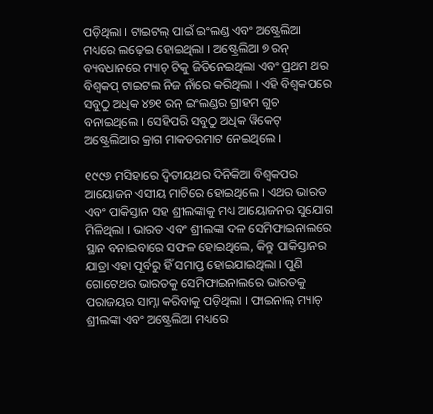ପଡ଼ିଥିଲା । ଟାଇଟଲ୍ ପାଇଁ ଇଂଲଣ୍ଡ ଏବଂ ଅଷ୍ଟ୍ରେଲିଆ ମଧ୍ୟରେ ଲଢ଼େଇ ହୋଇଥିଲା । ଅଷ୍ଟ୍ରେଲିଆ ୭ ରନ୍ ବ୍ୟବଧାନରେ ମ୍ୟାଚ୍ ଟିକୁ ଜିତିନେଇଥିଲା ଏବଂ ପ୍ରଥମ ଥର ବିଶ୍ୱକପ୍ ଟାଇଟଲ ନିଜ ନାଁରେ କରିଥିଲା । ଏହି ବିଶ୍ୱକପରେ ସବୁଠୁ ଅଧିକ ୪୭୧ ରନ୍ ଇଂଲଣ୍ଡର ଗ୍ରାହମ ଗୁଚ ବନାଇଥିଲେ । ସେହିପରି ସବୁଠୁ ଅଧିକ ୱିକେଟ୍ ଅଷ୍ଟ୍ରେଲିଆର କ୍ରାଗ ମାକଡରମାଟ ନେଇଥିଲେ ।

୧୯୯୬ ମସିହାରେ ଦ୍ୱିତୀୟଥର ଦିନିକିଆ ବିଶ୍ୱକପର ଆୟୋଜନ ଏସୀୟ ମାଟିରେ ହୋଇଥିଲେ । ଏଥର ଭାରତ ଏବଂ ପାକିସ୍ତାନ ସହ ଶ୍ରୀଲଙ୍କାକୁ ମଧ୍ୟ ଆୟୋଜନର ସୁଯୋଗ ମିଳିଥିଲା । ଭାରତ ଏବଂ ଶ୍ରୀଲଙ୍କା ଦଳ ସେମିଫାଇନାଲରେ ସ୍ଥାନ ବନାଇବାରେ ସଫଳ ହୋଇଥିଲେ, କିନ୍ତୁ ପାକିସ୍ତାନର ଯାତ୍ରା ଏହା ପୂର୍ବରୁ ହିଁ ସମାପ୍ତ ହୋଇଯାଇଥିଲା । ପୁଣି ଗୋଟେଥର ଭାରତକୁ ସେମିଫାଇନାଲରେ ଭାରତକୁ ପରାଜୟର ସାମ୍ନା କରିବାକୁ ପଡ଼ିଥିଲା । ଫାଇନାଲ୍ ମ୍ୟାଚ୍ ଶ୍ରୀଲଙ୍କା ଏବଂ ଅଷ୍ଟ୍ରେଲିଆ ମଧ୍ୟରେ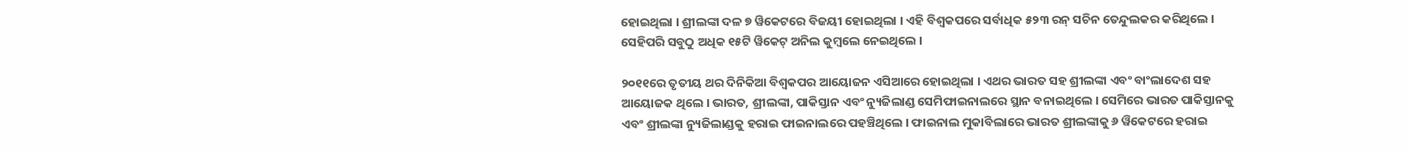ହୋଇଥିଲା । ଶ୍ରୀଲଙ୍କା ଦଳ ୭ ୱିକେଟରେ ବିଜୟୀ ହୋଇଥିଲା । ଏହି ବିଶ୍ୱକପରେ ସର୍ବାଧିକ ୫୨୩ ରନ୍ ସଚିନ ତେନ୍ଦୁଲକର କରିଥିଲେ । ସେହିପରି ସବୁଠୁ ଅଧିକ ୧୫ଟି ୱିକେଟ୍ ଅନିଲ କୁମ୍ବଲେ ନେଇଥିଲେ ।

୨୦୧୧ରେ ତୃତୀୟ ଥର ଦିନିକିଆ ବିଶ୍ୱକପର ଆୟୋଜନ ଏସିଆରେ ହୋଇଥିଲା । ଏଥର ଭାରତ ସହ ଶ୍ରୀଲଙ୍କା ଏବଂ ବାଂଲାଦେଶ ସହ ଆୟୋଜକ ଥିଲେ । ଭାରତ, ଶ୍ରୀଲଙ୍କା, ପାକିସ୍ତାନ ଏବଂ ନ୍ୟୁଜିଲାଣ୍ଡ ସେମିଫାଇନାଲରେ ସ୍ଥାନ ବନାଇଥିଲେ । ସେମିରେ ଭାରତ ପାକିସ୍ତାନକୁ ଏବଂ ଶ୍ରୀଲଙ୍କା ନ୍ୟୁଜିଲାଣ୍ଡକୁ ହରାଇ ଫାଇନାଲରେ ପହଞ୍ଚିଥିଲେ । ଫାଇନାଲ ମୁକାବିଲାରେ ଭାରତ ଶ୍ରୀଲଙ୍କାକୁ ୬ ୱିକେଟରେ ହରାଇ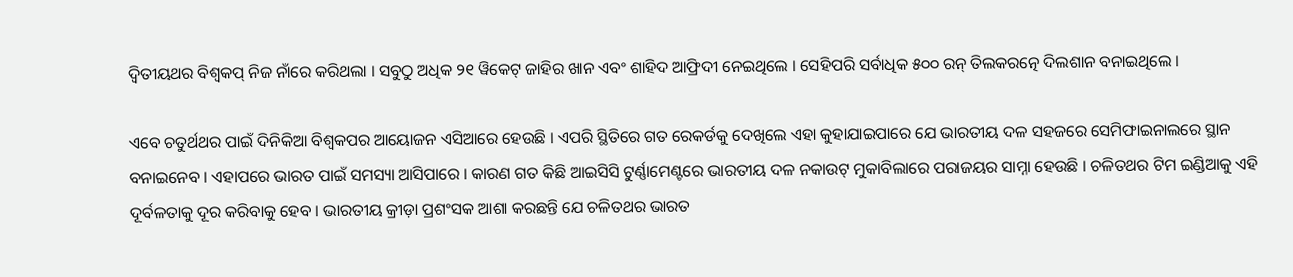ଦ୍ୱିତୀୟଥର ବିଶ୍ୱକପ୍ ନିଜ ନାଁରେ କରିଥଲା । ସବୁଠୁ ଅଧିକ ୨୧ ୱିକେଟ୍ ଜାହିର ଖାନ ଏବଂ ଶାହିଦ ଆଫ୍ରିଦୀ ନେଇଥିଲେ । ସେହିପରି ସର୍ବାଧିକ ୫୦୦ ରନ୍ ତିଲକରତ୍ନେ ଦିଲଶାନ ବନାଇଥିଲେ ।

ଏବେ ଚତୁର୍ଥଥର ପାଇଁ ଦିନିକିଆ ବିଶ୍ୱକପର ଆୟୋଜନ ଏସିଆରେ ହେଉଛି । ଏପରି ସ୍ଥିତିରେ ଗତ ରେକର୍ଡକୁ ଦେଖିଲେ ଏହା କୁହାଯାଇପାରେ ଯେ ଭାରତୀୟ ଦଳ ସହଜରେ ସେମିଫାଇନାଲରେ ସ୍ଥାନ ବନାଇନେବ । ଏହାପରେ ଭାରତ ପାଇଁ ସମସ୍ୟା ଆସିପାରେ । କାରଣ ଗତ କିଛି ଆଇସିସି ଟୁର୍ଣ୍ଣାମେଣ୍ଟରେ ଭାରତୀୟ ଦଳ ନକାଉଟ୍ ମୁକାବିଲାରେ ପରାଜୟର ସାମ୍ନା ହେଉଛି । ଚଳିତଥର ଟିମ ଇଣ୍ଡିଆକୁ ଏହି ଦୂର୍ବଳତାକୁ ଦୂର କରିବାକୁ ହେବ । ଭାରତୀୟ କ୍ରୀଡ଼ା ପ୍ରଶଂସକ ଆଶା କରଛନ୍ତି ଯେ ଚଳିତଥର ଭାରତ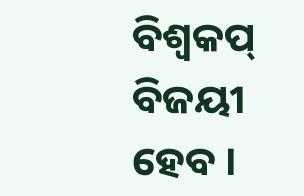ବିଶ୍ୱକପ୍ ବିଜୟୀ ହେବ ।